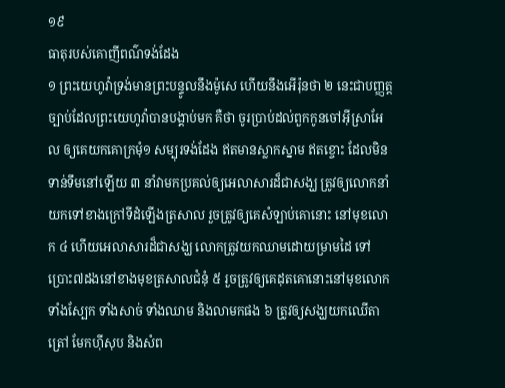១៩
ធាតុរបស់គោញីពណ៌ទង់ដែង
១ ព្រះយេហូវ៉ាទ្រង់មានព្រះបន្ទូលនឹងម៉ូសេ ហើយនឹងអើរ៉ុនថា ២ នេះជាបញ្ញត្តច្បាប់ដែលព្រះយេហូវ៉ាបានបង្គាប់មក គឺថា ចូរប្រាប់ដល់ពួកកូនចៅអ៊ីស្រាអែល ឲ្យគេយកគោក្រមុំ១ សម្បុរទង់ដែង ឥតមានស្លាកស្នាម ឥតខ្ចោះ ដែលមិនទាន់ទឹមនៅឡើយ ៣ នាំវាមកប្រគល់ឲ្យអេលាសារដ៏ជាសង្ឃ ត្រូវឲ្យលោកនាំយកទៅខាងក្រៅទីដំឡើងត្រសាល រួចត្រូវឲ្យគេសំឡាប់គោនោះ នៅមុខលោក ៤ ហើយអេលាសារដ៏ជាសង្ឃ លោកត្រូវយកឈាមដោយម្រាមដៃ ទៅប្រោះ៧ដងនៅខាងមុខត្រសាលជំនុំ ៥ រួចត្រូវឲ្យគេដុតគោនោះនៅមុខលោក ទាំងស្បែក ទាំងសាច់ ទាំងឈាម និងលាមកផង ៦ ត្រូវឲ្យសង្ឃយកឈើតាត្រៅ មែកហ៊ីសុប និងសំព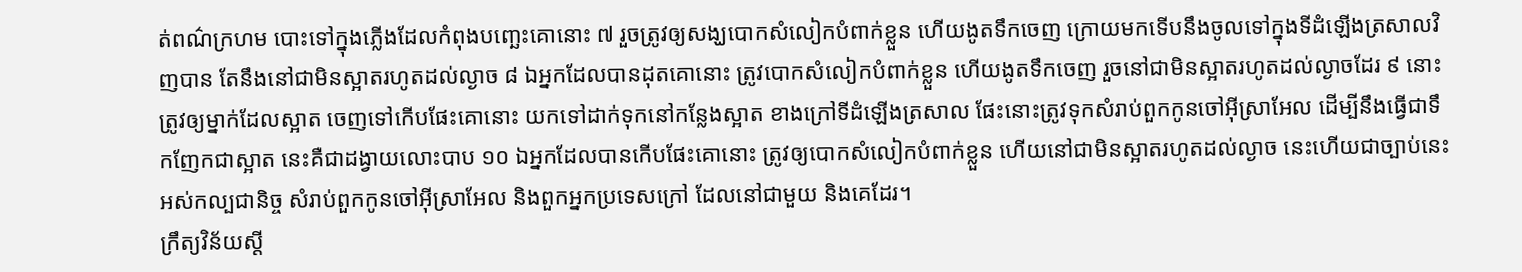ត់ពណ៌ក្រហម បោះទៅក្នុងភ្លើងដែលកំពុងបញ្ឆេះគោនោះ ៧ រួចត្រូវឲ្យសង្ឃបោកសំលៀកបំពាក់ខ្លួន ហើយងូតទឹកចេញ ក្រោយមកទើបនឹងចូលទៅក្នុងទីដំឡើងត្រសាលវិញបាន តែនឹងនៅជាមិនស្អាតរហូតដល់ល្ងាច ៨ ឯអ្នកដែលបានដុតគោនោះ ត្រូវបោកសំលៀកបំពាក់ខ្លួន ហើយងូតទឹកចេញ រួចនៅជាមិនស្អាតរហូតដល់ល្ងាចដែរ ៩ នោះត្រូវឲ្យម្នាក់ដែលស្អាត ចេញទៅកើបផែះគោនោះ យកទៅដាក់ទុកនៅកន្លែងស្អាត ខាងក្រៅទីដំឡើងត្រសាល ផែះនោះត្រូវទុកសំរាប់ពួកកូនចៅអ៊ីស្រាអែល ដើម្បីនឹងធ្វើជាទឹកញែកជាស្អាត នេះគឺជាដង្វាយលោះបាប ១០ ឯអ្នកដែលបានកើបផែះគោនោះ ត្រូវឲ្យបោកសំលៀកបំពាក់ខ្លួន ហើយនៅជាមិនស្អាតរហូតដល់ល្ងាច នេះហើយជាច្បាប់នេះអស់កល្បជានិច្ច សំរាប់ពួកកូនចៅអ៊ីស្រាអែល និងពួកអ្នកប្រទេសក្រៅ ដែលនៅជាមួយ និងគេដែរ។
ក្រឹត្យវិន័យស្តី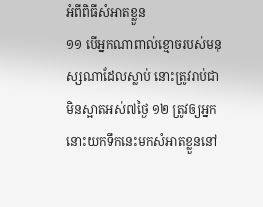អំពីពិធីសំអាតខ្លួន
១១ បើអ្នកណាពាល់ខ្មោចរបស់មនុស្សណាដែលស្លាប់ នោះត្រូវរាប់ជាមិនស្អាតអស់៧ថ្ងៃ ១២ ត្រូវឲ្យអ្នកនោះយកទឹកនេះមកសំអាតខ្លួននៅ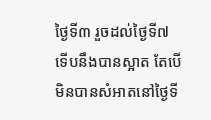ថ្ងៃទី៣ រួចដល់ថ្ងៃទី៧ ទើបនឹងបានស្អាត តែបើមិនបានសំអាតនៅថ្ងៃទី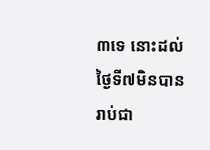៣ទេ នោះដល់ថ្ងៃទី៧មិនបានរាប់ជា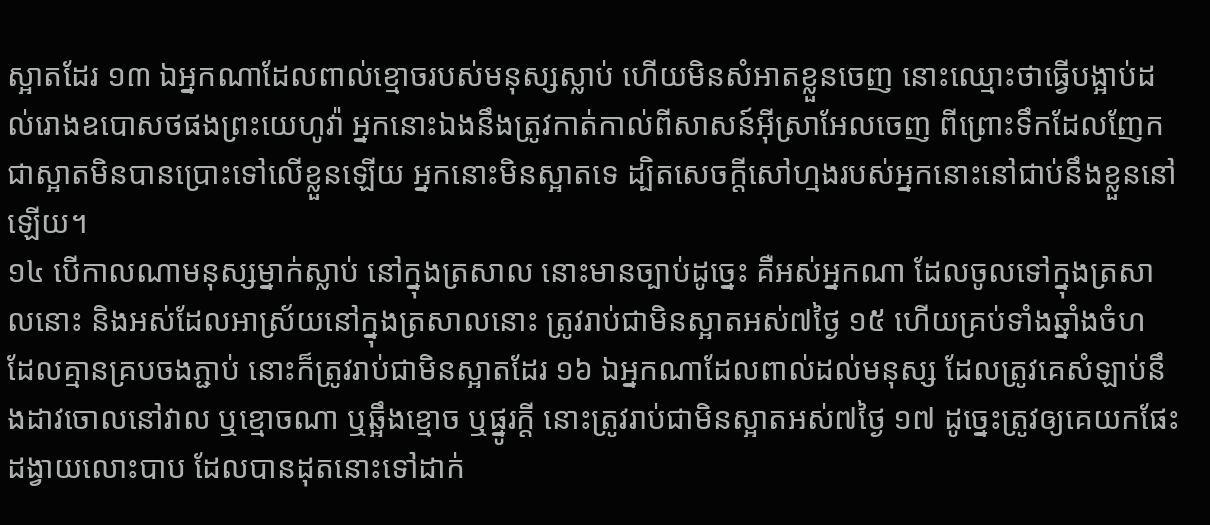ស្អាតដែរ ១៣ ឯអ្នកណាដែលពាល់ខ្មោចរបស់មនុស្សស្លាប់ ហើយមិនសំអាតខ្លួនចេញ នោះឈ្មោះថាធ្វើបង្អាប់ដល់រោងឧបោសថផងព្រះយេហូវ៉ា អ្នកនោះឯងនឹងត្រូវកាត់កាល់ពីសាសន៍អ៊ីស្រាអែលចេញ ពីព្រោះទឹកដែលញែកជាស្អាតមិនបានប្រោះទៅលើខ្លួនឡើយ អ្នកនោះមិនស្អាតទេ ដ្បិតសេចក្តីសៅហ្មងរបស់អ្នកនោះនៅជាប់នឹងខ្លួននៅឡើយ។
១៤ បើកាលណាមនុស្សម្នាក់ស្លាប់ នៅក្នុងត្រសាល នោះមានច្បាប់ដូច្នេះ គឺអស់អ្នកណា ដែលចូលទៅក្នុងត្រសាលនោះ និងអស់ដែលអាស្រ័យនៅក្នុងត្រសាលនោះ ត្រូវរាប់ជាមិនស្អាតអស់៧ថ្ងៃ ១៥ ហើយគ្រប់ទាំងឆ្នាំងចំហ ដែលគ្មានគ្របចងភ្ជាប់ នោះក៏ត្រូវរាប់ជាមិនស្អាតដែរ ១៦ ឯអ្នកណាដែលពាល់ដល់មនុស្ស ដែលត្រូវគេសំឡាប់នឹងដាវចោលនៅវាល ឬខ្មោចណា ឬឆ្អឹងខ្មោច ឬផ្នូរក្តី នោះត្រូវរាប់ជាមិនស្អាតអស់៧ថ្ងៃ ១៧ ដូច្នេះត្រូវឲ្យគេយកផែះដង្វាយលោះបាប ដែលបានដុតនោះទៅដាក់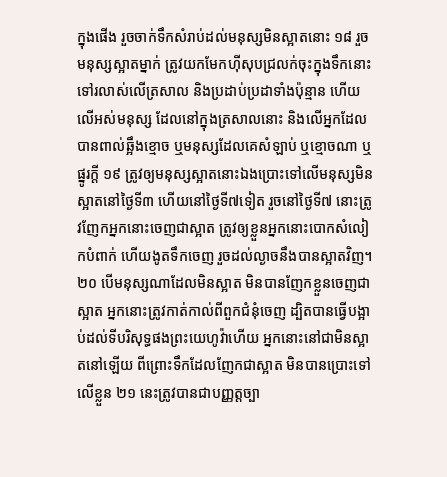ក្នុងផើង រួចចាក់ទឹកសំរាប់ដល់មនុស្សមិនស្អាតនោះ ១៨ រួចមនុស្សស្អាតម្នាក់ ត្រូវយកមែកហ៊ីសុបជ្រលក់ចុះក្នុងទឹកនោះ ទៅរលាស់លើត្រសាល និងប្រដាប់ប្រដាទាំងប៉ុន្មាន ហើយលើអស់មនុស្ស ដែលនៅក្នុងត្រសាលនោះ និងលើអ្នកដែលបានពាល់ឆ្អឹងខ្មោច ឬមនុស្សដែលគេសំឡាប់ ឬខ្មោចណា ឬផ្នូរក្តី ១៩ ត្រូវឲ្យមនុស្សស្អាតនោះឯងប្រោះទៅលើមនុស្សមិនស្អាតនៅថ្ងៃទី៣ ហើយនៅថ្ងៃទី៧ទៀត រួចនៅថ្ងៃទី៧ នោះត្រូវញែកអ្នកនោះចេញជាស្អាត ត្រូវឲ្យខ្លួនអ្នកនោះបោកសំលៀកបំពាក់ ហើយងូតទឹកចេញ រួចដល់ល្ងាចនឹងបានស្អាតវិញ។
២០ បើមនុស្សណាដែលមិនស្អាត មិនបានញែកខ្លួនចេញជាស្អាត អ្នកនោះត្រូវកាត់កាល់ពីពួកជំនុំចេញ ដ្បិតបានធ្វើបង្អាប់ដល់ទីបរិសុទ្ធផងព្រះយេហូវ៉ាហើយ អ្នកនោះនៅជាមិនស្អាតនៅឡើយ ពីព្រោះទឹកដែលញែកជាស្អាត មិនបានប្រោះទៅលើខ្លួន ២១ នេះត្រូវបានជាបញ្ញត្តច្បា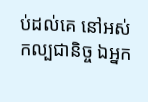ប់ដល់គេ នៅអស់កល្បជានិច្ច ឯអ្នក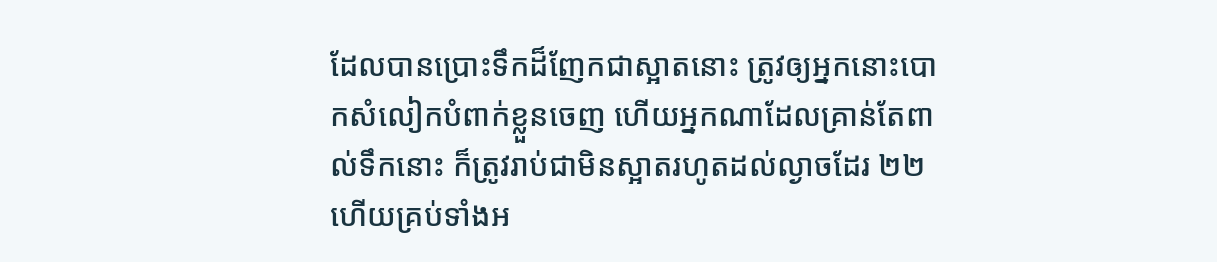ដែលបានប្រោះទឹកដ៏ញែកជាស្អាតនោះ ត្រូវឲ្យអ្នកនោះបោកសំលៀកបំពាក់ខ្លួនចេញ ហើយអ្នកណាដែលគ្រាន់តែពាល់ទឹកនោះ ក៏ត្រូវរាប់ជាមិនស្អាតរហូតដល់ល្ងាចដែរ ២២ ហើយគ្រប់ទាំងអ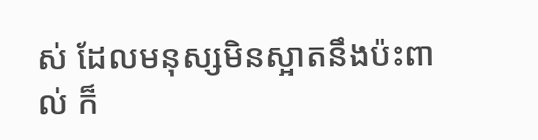ស់ ដែលមនុស្សមិនស្អាតនឹងប៉ះពាល់ ក៏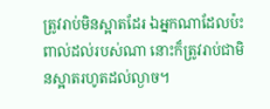ត្រូវរាប់មិនស្អាតដែរ ឯអ្នកណាដែលប៉ះពាល់ដល់របស់ណា នោះក៏ត្រូវរាប់ជាមិនស្អាតរហូតដល់ល្ងាច។